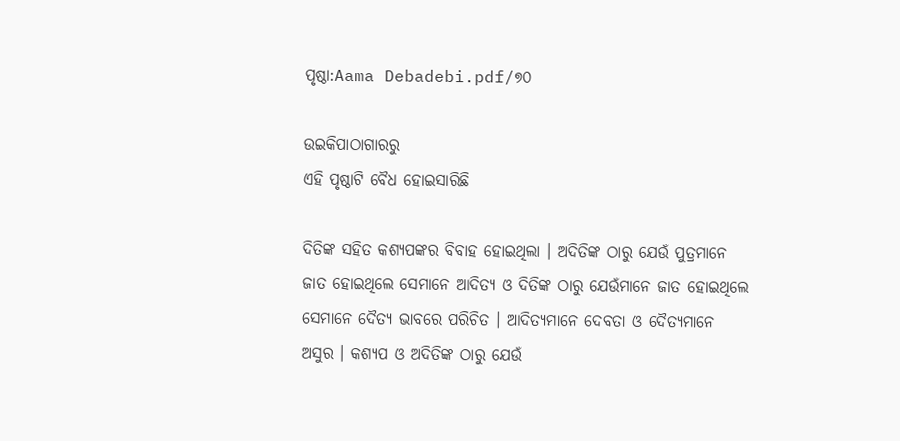ପୃଷ୍ଠା:Aama Debadebi.pdf/୭୦

ଉଇକିପାଠାଗାର‌ରୁ
ଏହି ପୃଷ୍ଠାଟି ବୈଧ ହୋଇସାରିଛି

ଦିତିଙ୍କ ସହିତ କଶ୍ୟପଙ୍କର ବିବାହ ହୋଇଥିଲା । ଅଦିତିଙ୍କ ଠାରୁ ଯେଉଁ ପୁତ୍ରମାନେ ଜାତ ହୋଇଥିଲେ ସେମାନେ ଆଦିତ୍ୟ ଓ ଦିତିଙ୍କ ଠାରୁ ଯେଉଁମାନେ ଜାତ ହୋଇଥିଲେ ସେମାନେ ଦୈତ୍ୟ ଭାବରେ ପରିଚିତ । ଆଦିତ୍ୟମାନେ ଦେବତା ଓ ଦୈତ୍ୟମାନେ ଅସୁର । କଶ୍ୟପ ଓ ଅଦିତିଙ୍କ ଠାରୁ ଯେଉଁ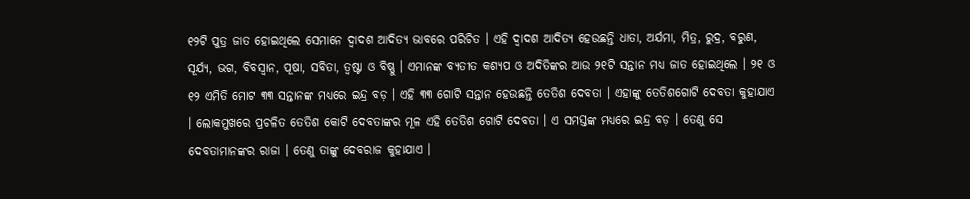୧୨ଟି ପୁତ୍ର ଜାତ ହୋଇଥିଲେ ସେମାନେ ଦ୍ୱାଦଶ ଆଦିତ୍ୟ ଭାବରେ ପରିଚିତ । ଏହି ଦ୍ୱାଦଶ ଆଦିତ୍ୟ ହେଉଛନ୍ତି ଧାତା, ଅର୍ଯମା, ମିତ୍ର, ରୁଦ୍ର, ବରୁଣ, ସୂର୍ଯ୍ୟ, ଭଗ, ବିବସ୍ୱାନ, ପୂଷା, ସବିତା, ତ୍ୱଷ୍ଟା ଓ ବିଷ୍ଣୁ । ଏମାନଙ୍କ ବ୍ୟତୀତ କଶ୍ୟପ ଓ ଅଦିତିଙ୍କର ଆଉ ୨୧ଟି ସନ୍ତାନ ମଧ୍ୟ ଜାତ ହୋଇଥିଲେ । ୨୧ ଓ ୧୨ ଏମିତି ମୋଟ ୩୩ ସନ୍ତାନଙ୍କ ମଧ୍ୟରେ ଇନ୍ଦ୍ର ବଡ଼ । ଏହି ୩୩ ଗୋଟି ସନ୍ତାନ ହେଉଛନ୍ତି ତେତିଶ ଦେବତା । ଏହାଙ୍କୁ ତେତିଶଗୋଟି ଦେବତା କୁହାଯାଏ । ଲୋକମୁଖରେ ପ୍ରଚଳିତ ତେତିଶ କୋଟି ଦେବତାଙ୍କର ମୂଳ ଏହି ତେତିଶ ଗୋଟି ଦେବତା । ଏ ସମସ୍ତଙ୍କ ମଧ୍ୟରେ ଇନ୍ଦ୍ର ବଡ଼ । ତେଣୁ ସେ ଦେବତାମାନଙ୍କର ରାଜା । ତେଣୁ ତାଙ୍କୁ ଦେବରାଜ କୁହାଯାଏ ।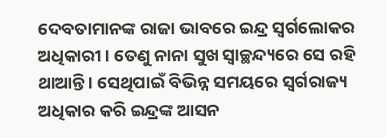ଦେବତାମାନଙ୍କ ରାଜା ଭାବରେ ଇନ୍ଦ୍ର ସ୍ୱର୍ଗଲୋକର ଅଧିକାରୀ । ତେଣୁ ନାନା ସୁଖ ସ୍ୱାଚ୍ଛନ୍ଦ୍ୟରେ ସେ ରହି ଥାଆନ୍ତି । ସେଥିପାଇଁ ବିଭିନ୍ନ ସମୟରେ ସ୍ୱର୍ଗରାଜ୍ୟ ଅଧିକାର କରି ଇନ୍ଦ୍ରଙ୍କ ଆସନ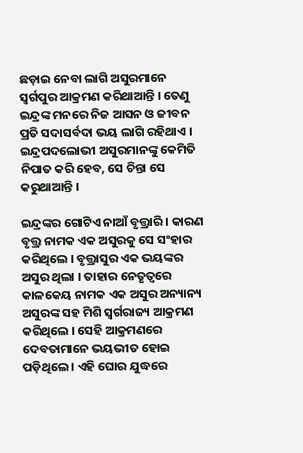ଛଡ଼ାଇ ନେବା ଲାଗି ଅସୁରମାନେ ସ୍ୱର୍ଗପୁର ଆକ୍ରମଣ କରିଥାଆନ୍ତି । ତେଣୁ ଇନ୍ଦ୍ରଙ୍କ ମନରେ ନିଜ ଆସନ ଓ ଜୀବନ ପ୍ରତି ସଦାସର୍ବଦା ଭୟ ଲାଗି ରହିଥାଏ । ଇନ୍ଦ୍ରପଦଲୋଭୀ ଅସୁରମାନଙ୍କୁ କେମିତି ନିପାତ କରି ହେବ, ସେ ଚିନ୍ତା ସେ କରୁଥାଆନ୍ତି ।

ଇନ୍ଦ୍ରଙ୍କର ଗୋଟିଏ ନାଆଁ ବୃତ୍ତ୍ରାରି । କାରଣ ବୃତ୍ତ୍ର ନାମକ ଏକ ଅସୁରକୁ ସେ ସଂହାର କରିଥିଲେ । ବୃତ୍ତ୍ରାସୁର ଏକ ଭୟଙ୍କର ଅସୁର ଥିଲା । ତାହାର ନେତୃତ୍ୱରେ କାଳକେୟ ନାମକ ଏକ ଅସୁର ଅନ୍ୟାନ୍ୟ ଅସୁରଙ୍କ ସହ ମିଶି ସ୍ୱର୍ଗରାଜ୍ୟ ଆକ୍ରମଣ କରିଥିଲେ । ସେହି ଆକ୍ରମଣରେ ଦେବତାମାନେ ଭୟଭୀତ ହୋଇ ପଡ଼ିଥିଲେ । ଏହି ଘୋର ଯୁଦ୍ଧରେ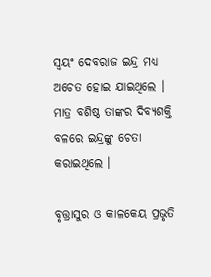ସ୍ୱୟଂ ଦେବରାଜ ଇନ୍ଦ୍ର ମଧ୍ୟ ଅଚେତ ହୋଇ ଯାଇଥିଲେ । ମାତ୍ର ବଶିଷ୍ଠ ତାଙ୍କର ଦିବ୍ୟଶକ୍ତି ବଳରେ ଇନ୍ଦ୍ରଙ୍କୁ ଚେତା କରାଇଥିଲେ ।

ବୃତ୍ତ୍ରାସୁର ଓ କାଳକେୟ ପ୍ରଭୃତି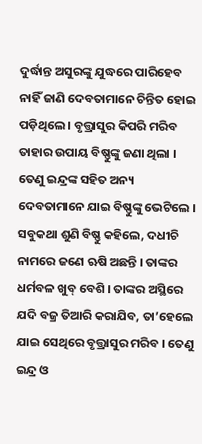ଦୁର୍ଦ୍ଧାନ୍ତ ଅସୁରଙ୍କୁ ଯୁଦ୍ଧରେ ପାରିହେବ ନାହିଁ ଜାଣି ଦେବତାମାନେ ଚିନ୍ତିତ ହୋଇ ପଡ଼ିଥିଲେ । ବୃତ୍ତ୍ରାସୁର କିପରି ମରିବ ତାହାର ଉପାୟ ବିଷ୍ଣୁଙ୍କୁ ଜଣା ଥିଲା । ତେଣୁ ଇନ୍ଦ୍ରଙ୍କ ସହିତ ଅନ୍ୟ ଦେବତାମାନେ ଯାଇ ବିଷ୍ଣୁଙ୍କୁ ଭେଟିଲେ । ସବୁକଥା ଶୁଣି ବିଷ୍ଣୁ କହିଲେ, ଦଧୀଚି ନାମରେ ଜଣେ ଋଷି ଅଛନ୍ତି । ତାଙ୍କର ଧର୍ମବଳ ଖୁବ୍ ବେଶି । ତାଙ୍କର ଅସ୍ଥିରେ ଯଦି ବଜ୍ର ତିଆରି କରାଯିବ, ତା’ହେଲେ ଯାଇ ସେଥିରେ ବୃତ୍ତ୍ରାସୁର ମରିବ । ତେଣୁ ଇନ୍ଦ୍ର ଓ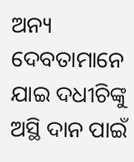ଅନ୍ୟ ଦେବତାମାନେ ଯାଇ ଦଧୀଚିଙ୍କୁ ଅସ୍ଥି ଦାନ ପାଇଁ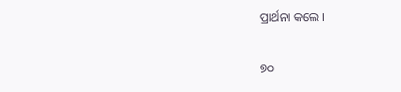ପ୍ରାର୍ଥନା କଲେ ।

୭୦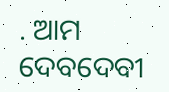. ଆମ ଦେବଦେବୀ